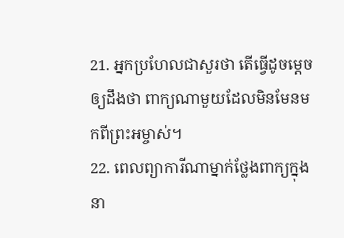21. អ្នកប្រហែលជាសួរថា តើធ្វើដូចម្ដេចឲ្យដឹងថា ពាក្យណាមួយដែលមិនមែនមកពីព្រះអម្ចាស់។
22. ពេលព្យាការីណាម្នាក់ថ្លែងពាក្យក្នុងនា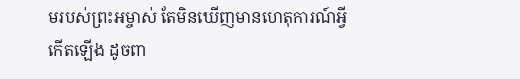មរបស់ព្រះអម្ចាស់ តែមិនឃើញមានហេតុការណ៍អ្វីកើតឡើង ដូចពា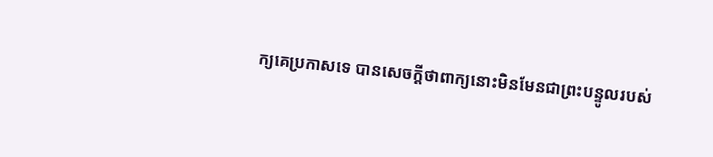ក្យគេប្រកាសទេ បានសេចក្ដីថាពាក្យនោះមិនមែនជាព្រះបន្ទូលរបស់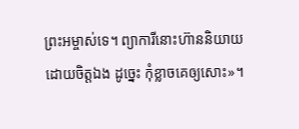ព្រះអម្ចាស់ទេ។ ព្យាការីនោះហ៊ាននិយាយដោយចិត្តឯង ដូច្នេះ កុំខ្លាចគេឲ្យសោះ»។